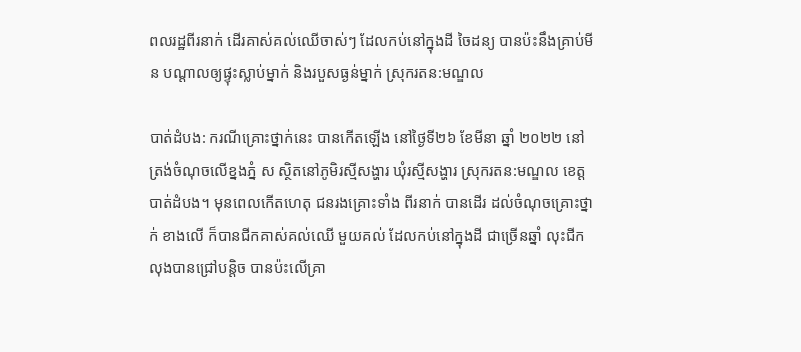ពលរដ្ឋពីរនាក់ ដើរគាស់គល់ឈើចាស់ៗ ដែលកប់នៅក្នុងដី ចៃដន្យ បានប៉ះនឹងគ្រាប់មីន បណ្តាលឲ្យផ្ទុះស្លាប់ម្នាក់ និងរបួសធ្ងន់ម្នាក់ ស្រុករតន:មណ្ឌល

បាត់ដំបង: ករណីគ្រោះថ្នាក់នេះ បានកើតឡើង នៅថ្ងៃទី២៦ ខែមីនា ឆ្នាំ ២០២២ នៅត្រង់ចំណុចលើខ្នងភ្នំ ស ស្ថិតនៅភូមិរស្មីសង្ហារ ឃុំរស្មីសង្ហារ ស្រុករតន:មណ្ឌល ខេត្តបាត់ដំបង។ មុនពេលកើតហេតុ ជនរងគ្រោះទាំង ពីរនាក់ បានដើរ ដល់ចំណុចគ្រោះថ្នាក់ ខាងលើ ក៏បានជីកគាស់គល់ឈើ មួយគល់ ដែលកប់នៅក្នុងដី ជាច្រើនឆ្នាំ លុះជីកលុងបានជ្រៅបន្តិច បានប៉ះលើគ្រា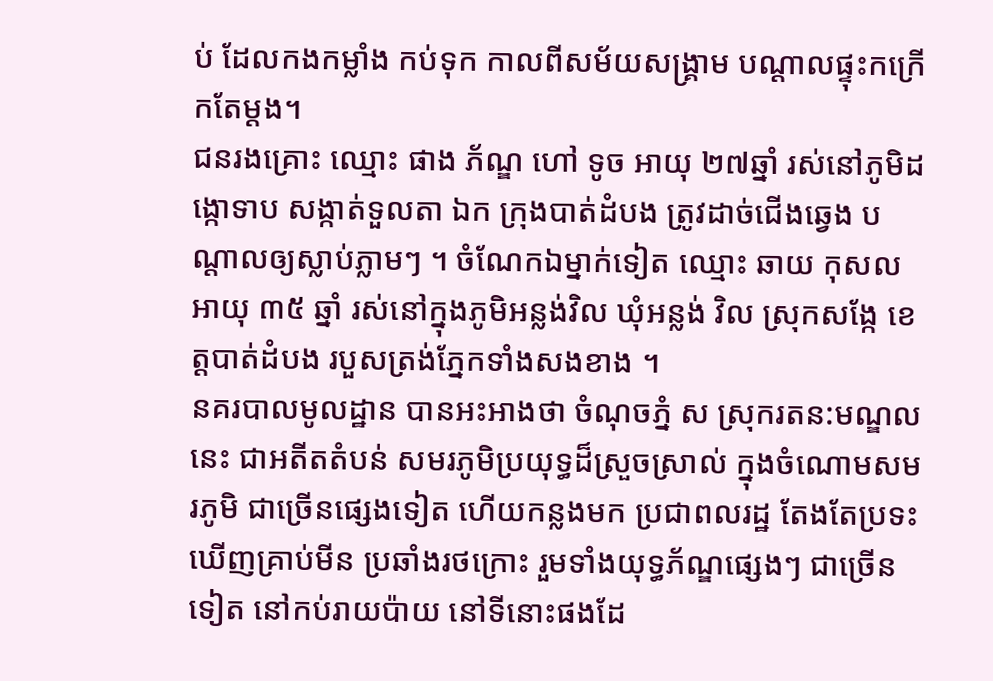ប់ ដែលកងកម្លាំង កប់ទុក កាលពីសម័យសង្គ្រាម បណ្តាលផ្ទុះកក្រើកតែម្តង។
ជនរងគ្រោះ ឈ្មោះ ផាង ភ័ណ្ឌ ហៅ ទូច អាយុ ២៧ឆ្នាំ រស់នៅភូមិដង្កោទាប សង្កាត់ទួលតា ឯក ក្រុងបាត់ដំបង ត្រូវដាច់ជើងឆ្វេង បណ្តាលឲ្យស្លាប់ភ្លាមៗ ។ ចំណែកឯម្នាក់ទៀត ឈ្មោះ ឆាយ កុសល អាយុ ៣៥ ឆ្នាំ រស់នៅក្នុងភូមិអន្លង់វិល ឃុំអន្លង់ វិល ស្រុកសង្កែ ខេត្តបាត់ដំបង របួសត្រង់ភ្នែកទាំងសងខាង ។
នគរបាលមូលដ្ឋាន បានអះអាងថា ចំណុចភ្នំ ស ស្រុករតន:មណ្ឌលនេះ ជាអតីតតំបន់ សមរភូមិប្រយុទ្ធដ៏ស្រួចស្រាល់ ក្នុងចំណោមសមរភូមិ ជាច្រើនផ្សេងទៀត ហើយកន្លងមក ប្រជាពលរដ្ឋ តែងតែប្រទះឃើញគ្រាប់មីន ប្រឆាំងរថក្រោះ រួមទាំងយុទ្ធភ័ណ្ឌផ្សេងៗ ជាច្រើនទៀត នៅកប់រាយប៉ាយ នៅទីនោះផងដែ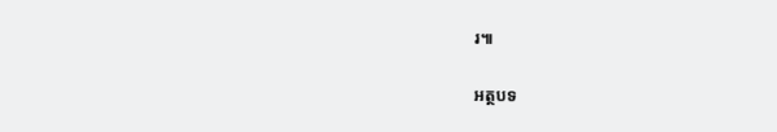រ៕

អត្ថបទ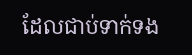ដែលជាប់ទាក់ទង